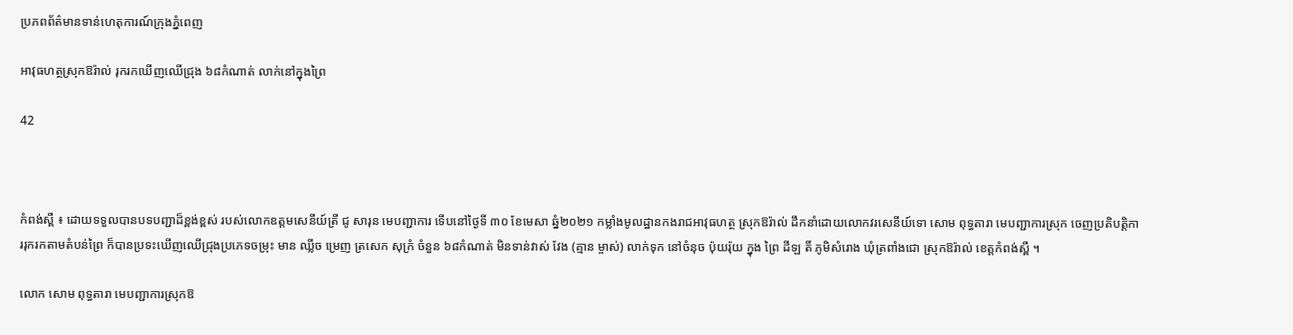ប្រភពព័ត៌មានទាន់ហេតុការណ៍ក្រុងភ្នំពេញ

អាវុធហត្ថស្រុកឱរ៉ាល់ រុករកឃើញឈើជ្រុង ៦៨កំណាត់ លាក់នៅក្នុងព្រៃ

42



កំពង់ស្ពឺ ៖ ដោយទទួលបានបទបញ្ជាដ៏ខ្ពង់ខ្ពស់ របស់លោកឧត្តមសេនីយ៍ត្រី ជូ សារុន មេបញ្ជាការ ទើបនៅថ្ងៃទី ៣០ ខែមេសា ឆ្នំ២០២១ កម្លាំងមូលដ្ឋានកងរាជអាវុធហត្ថ ស្រុកឱរ៉ាល់ ដឹកនាំដោយលោកវរសេនីយ៍ទោ សោម ពុទ្ធតារា មេបញ្ជាការស្រុក ចេញប្រតិបត្តិការរុករកតាមតំបន់ព្រៃ ក៏បានប្រទះឃេីញឈេីជ្រុងប្រភេទចម្រុះ មាន ឈ្លីច ម្រេញ ត្រសេក សុក្រំ ចំនួន ៦៨កំណាត់ មិនទាន់វាស់ វែង (គ្មាន ម្ចាស់) លាក់ទុក នៅចំនុច ប៉ុយរ៉ុយ ក្នុង ព្រៃ ដីឡ តិ៍ ភូមិសំរោង ឃុំត្រពាំងជោ ស្រុកឱរ៉ាល់ ខេត្តកំពង់ស្ពឺ ។

លោក សោម ពុទ្ធតារា មេបញ្ជាការស្រុកឱ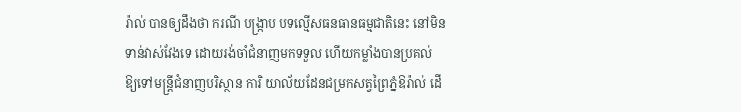រ៉ាល់ បានឲ្យដឹងថា ករណី បង្ក្រាប បទល្មេីសធនធានធម្មជាតិនេះ នៅមិនទាន់វាស់វែងទេ ដោយរង់ចាំជំនាញមកទទួល ហើយកម្លាំងបានប្រគល់ ឱ្យទៅមន្ត្រីជំនាញបរិស្ថាន ការិ យាល័យដែនជម្រកសត្វព្រៃភ្នំឱរ៉ាល់ ដេី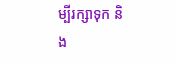ម្បីរក្សាទុក និង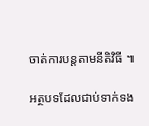ចាត់ការបន្តតាមនីតិវិធី ៕

អត្ថបទដែលជាប់ទាក់ទង